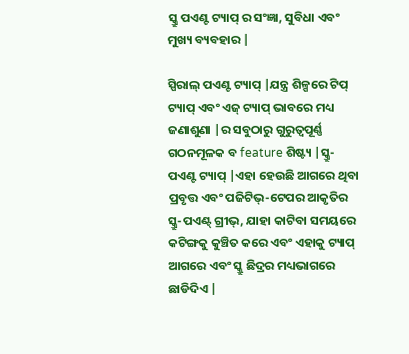ସ୍କ୍ରୁ ପଏଣ୍ଟ ଟ୍ୟାପ୍ ର ସଂଜ୍ଞା, ସୁବିଧା ଏବଂ ମୁଖ୍ୟ ବ୍ୟବହାର |

ସ୍ପିରାଲ୍ ପଏଣ୍ଟ ଟ୍ୟାପ୍ |ଯନ୍ତ୍ର ଶିଳ୍ପରେ ଟିପ୍ ଟ୍ୟାପ୍ ଏବଂ ଏଜ୍ ଟ୍ୟାପ୍ ଭାବରେ ମଧ୍ୟ ଜଣାଶୁଣା |ର ସବୁଠାରୁ ଗୁରୁତ୍ୱପୂର୍ଣ୍ଣ ଗଠନମୂଳକ ବ feature ଶିଷ୍ଟ୍ୟ |ସ୍କ୍ରୁ-ପଏଣ୍ଟ ଟ୍ୟାପ୍ |ଏହା ହେଉଛି ଆଗରେ ଥିବା ପ୍ରବୃତ୍ତ ଏବଂ ପଜିଟିଭ୍-ଟେପର ଆକୃତିର ସ୍କ୍ରୁ-ପଏଣ୍ଟ୍ ଗ୍ରୀଭ୍, ଯାହା କାଟିବା ସମୟରେ କଟିଙ୍ଗକୁ କୁଞ୍ଚିତ କରେ ଏବଂ ଏହାକୁ ଟ୍ୟାପ୍ ଆଗରେ ଏବଂ ସ୍କ୍ରୁ ଛିଦ୍ରର ମଧ୍ୟଭାଗରେ ଛାଡିଦିଏ |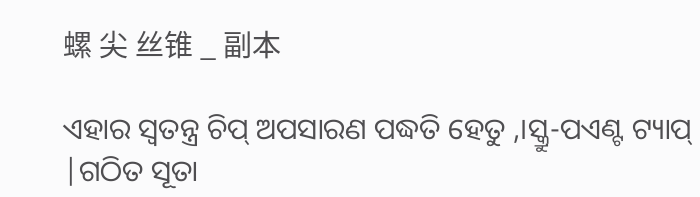螺 尖 丝锥 _ 副本

ଏହାର ସ୍ୱତନ୍ତ୍ର ଚିପ୍ ଅପସାରଣ ପଦ୍ଧତି ହେତୁ ,।ସ୍କ୍ରୁ-ପଏଣ୍ଟ ଟ୍ୟାପ୍ |ଗଠିତ ସୂତା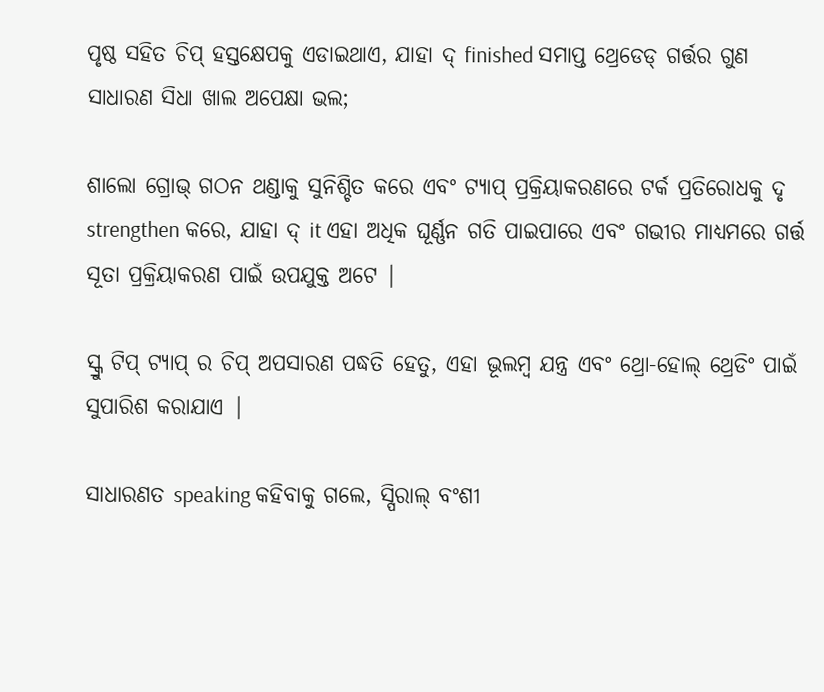ପୃଷ୍ଠ ସହିତ ଚିପ୍ ହସ୍ତକ୍ଷେପକୁ ଏଡାଇଥାଏ, ଯାହା ଦ୍ finished ସମାପ୍ତ ଥ୍ରେଡେଡ୍ ଗର୍ତ୍ତର ଗୁଣ ସାଧାରଣ ସିଧା ଖାଲ ଅପେକ୍ଷା ଭଲ;

ଶାଲୋ ଗ୍ରୋଭ୍ ଗଠନ ଥଣ୍ଡାକୁ ସୁନିଶ୍ଚିତ କରେ ଏବଂ ଟ୍ୟାପ୍ ପ୍ରକ୍ରିୟାକରଣରେ ଟର୍କ ପ୍ରତିରୋଧକୁ ଦୃ strengthen କରେ, ଯାହା ଦ୍ it ଏହା ଅଧିକ ଘୂର୍ଣ୍ଣନ ଗତି ପାଇପାରେ ଏବଂ ଗଭୀର ମାଧ୍ୟମରେ ଗର୍ତ୍ତ ସୂତା ପ୍ରକ୍ରିୟାକରଣ ପାଇଁ ଉପଯୁକ୍ତ ଅଟେ |

ସ୍କ୍ରୁ ଟିପ୍ ଟ୍ୟାପ୍ ର ଚିପ୍ ଅପସାରଣ ପଦ୍ଧତି ହେତୁ, ଏହା ଭୂଲମ୍ବ ଯନ୍ତ୍ର ଏବଂ ଥ୍ରୋ-ହୋଲ୍ ଥ୍ରେଡିଂ ପାଇଁ ସୁପାରିଶ କରାଯାଏ |

ସାଧାରଣତ speaking କହିବାକୁ ଗଲେ, ସ୍ପିରାଲ୍ ବଂଶୀ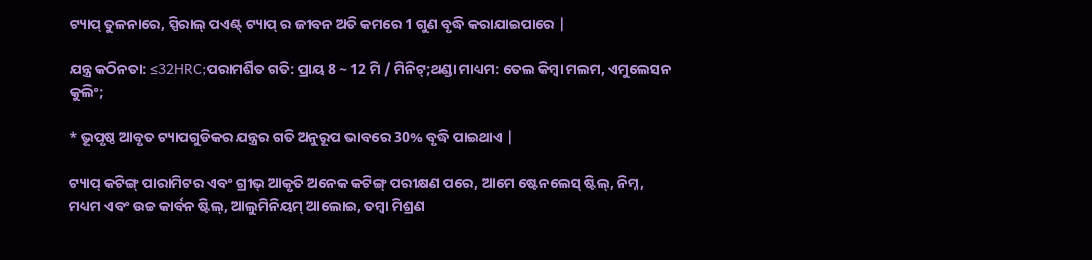ଟ୍ୟାପ୍ ତୁଳନାରେ, ସ୍ପିରାଲ୍ ପଏଣ୍ଟ୍ ଟ୍ୟାପ୍ ର ଜୀବନ ଅତି କମରେ 1 ଗୁଣ ବୃଦ୍ଧି କରାଯାଇପାରେ |

ଯନ୍ତ୍ର କଠିନତା: ≤32HRC;ପରାମର୍ଶିତ ଗତି: ପ୍ରାୟ 8 ~ 12 ମି / ମିନିଟ୍;ଥଣ୍ଡା ମାଧ୍ୟମ: ତେଲ କିମ୍ବା ମଲମ, ଏମୁଲେସନ କୁଲିଂ;

* ଭୂପୃଷ୍ଠ ଆବୃତ ଟ୍ୟାପଗୁଡିକର ଯନ୍ତ୍ରର ଗତି ଅନୁରୂପ ଭାବରେ 30% ବୃଦ୍ଧି ପାଇଥାଏ |

ଟ୍ୟାପ୍ କଟିଙ୍ଗ୍ ପାରାମିଟର ଏବଂ ଗ୍ରୀଭ୍ ଆକୃତି ଅନେକ କଟିଙ୍ଗ୍ ପରୀକ୍ଷଣ ପରେ, ଆମେ ଷ୍ଟେନଲେସ୍ ଷ୍ଟିଲ୍, ନିମ୍ନ, ମଧ୍ୟମ ଏବଂ ଉଚ୍ଚ କାର୍ବନ ଷ୍ଟିଲ୍, ଆଲୁମିନିୟମ୍ ଆଲୋଇ, ତମ୍ବା ମିଶ୍ରଣ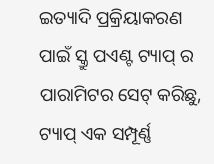ଇତ୍ୟାଦି ପ୍ରକ୍ରିୟାକରଣ ପାଇଁ ସ୍କ୍ରୁ ପଏଣ୍ଟ ଟ୍ୟାପ୍ ର ପାରାମିଟର ସେଟ୍ କରିଛୁ, ଟ୍ୟାପ୍ ଏକ ସମ୍ପୂର୍ଣ୍ଣ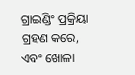ଗ୍ରାଇଣ୍ଡିଂ ପ୍ରକ୍ରିୟା ଗ୍ରହଣ କରେ, ଏବଂ ଖୋଳା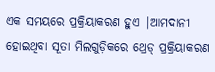ଏକ ସମୟରେ ପ୍ରକ୍ରିୟାକରଣ ହୁଏ |ଆମଦାନୀ ହୋଇଥିବା ସୂତା ମିଲଗୁଡ଼ିକରେ ଥ୍ରେଡ୍ ପ୍ରକ୍ରିୟାକରଣ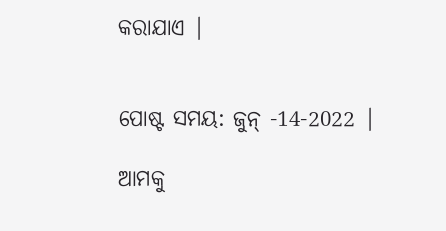କରାଯାଏ |


ପୋଷ୍ଟ ସମୟ: ଜୁନ୍ -14-2022 |

ଆମକୁ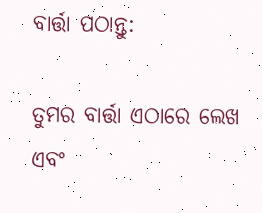ବାର୍ତ୍ତା ପଠାନ୍ତୁ:

ତୁମର ବାର୍ତ୍ତା ଏଠାରେ ଲେଖ ଏବଂ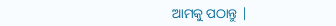ଆମକୁ ପଠାନ୍ତୁ |